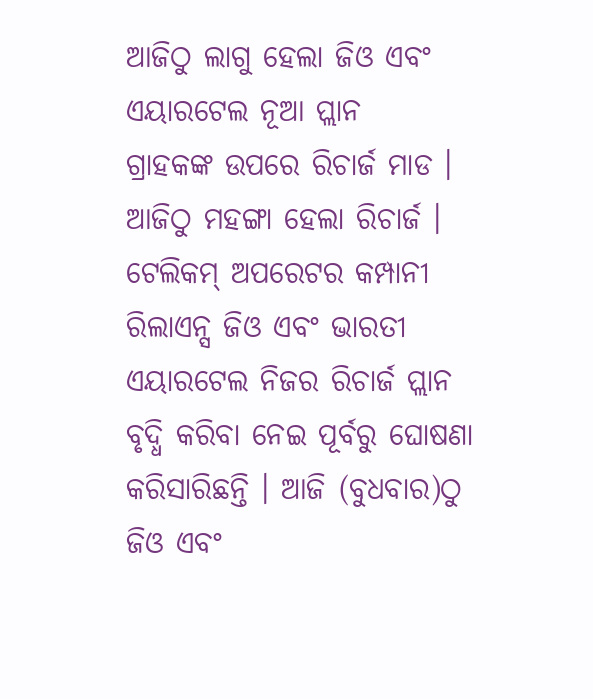ଆଜିଠୁ ଲାଗୁ ହେଲା ଜିଓ ଏବଂ ଏୟାରଟେଲ ନୂଆ ପ୍ଲାନ
ଗ୍ରାହକଙ୍କ ଉପରେ ରିଚାର୍ଜ ମାଡ । ଆଜିଠୁ ମହଙ୍ଗା ହେଲା ରିଚାର୍ଜ । ଟେଲିକମ୍ ଅପରେଟର କମ୍ପାନୀ ରିଲାଏନ୍ସ ଜିଓ ଏବଂ ଭାରତୀ ଏୟାରଟେଲ ନିଜର ରିଚାର୍ଜ ପ୍ଲାନ ବୃଦ୍ଧି କରିବା ନେଇ ପୂର୍ବରୁ ଘୋଷଣା କରିସାରିଛନ୍ତି । ଆଜି (ବୁଧବାର)ଠୁ ଜିଓ ଏବଂ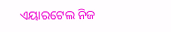ଏୟାରଟେଲ ନିଜ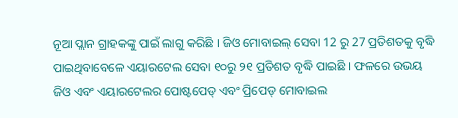ନୂଆ ପ୍ଲାନ ଗ୍ରାହକଙ୍କୁ ପାଇଁ ଲାଗୁ କରିଛି । ଜିଓ ମୋବାଇଲ୍ ସେବା 12 ରୁ 27 ପ୍ରତିଶତକୁ ବୃଦ୍ଧି ପାଇଥିବାବେଳେ ଏୟାରଟେଲ ସେବା ୧୦ରୁ ୨୧ ପ୍ରତିଶତ ବୃଦ୍ଧି ପାଇଛି । ଫଳରେ ଉଭୟ ଜିଓ ଏବଂ ଏୟାରଟେଲର ପୋଷ୍ଟପେଡ୍ ଏବଂ ପ୍ରିପେଡ୍ ମୋବାଇଲ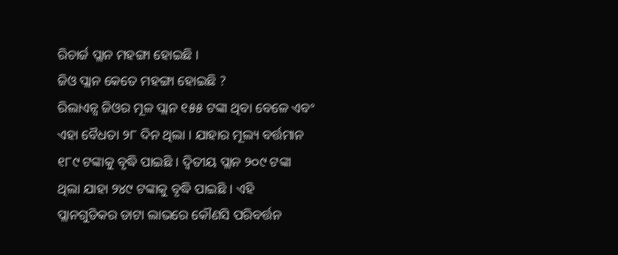ରିଚାର୍ଜ ପ୍ଲାନ ମହଙ୍ଗା ହୋଇଛି ।
ଜିଓ ପ୍ଲାନ କେତେ ମହଙ୍ଗା ହୋଇଛି ?
ରିଲାଏନ୍ସ ଜିଓର ମୂଳ ପ୍ଲାନ ୧୫୫ ଟଙ୍କା ଥିବା ବେଳେ ଏବଂ ଏହା ବୈଧତା ୨୮ ଦିନ ଥିଲା । ଯାହାର ମୂଲ୍ୟ ବର୍ତ୍ତମାନ ୧୮୯ ଟଙ୍କାକୁ ବୃଦ୍ଧି ପାଇଛି । ଦ୍ୱିତୀୟ ପ୍ଲାନ ୨୦୯ ଟଙ୍କା ଥିଲା ଯାହା ୨୪୯ ଟଙ୍କାକୁ ବୃଦ୍ଧି ପାଇଛି । ଏହି ପ୍ଲାନଗୁଡିକର ଡାଟା ଲାଭରେ କୌଣସି ପରିବର୍ତ୍ତନ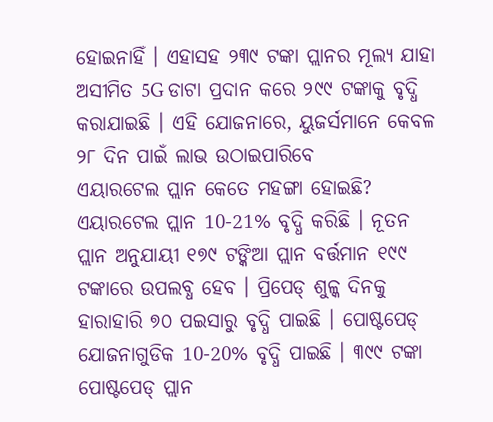ହୋଇନାହିଁ । ଏହାସହ ୨୩୯ ଟଙ୍କା ପ୍ଲାନର ମୂଲ୍ୟ ଯାହା ଅସୀମିତ 5G ଡାଟା ପ୍ରଦାନ କରେ ୨୯୯ ଟଙ୍କାକୁ ବୃଦ୍ଧି କରାଯାଇଛି । ଏହି ଯୋଜନାରେ, ୟୁଜର୍ସମାନେ କେବଳ ୨୮ ଦିନ ପାଇଁ ଲାଭ ଉଠାଇପାରିବେ
ଏୟାରଟେଲ ପ୍ଲାନ କେତେ ମହଙ୍ଗା ହୋଇଛି?
ଏୟାରଟେଲ ପ୍ଲାନ 10-21% ବୃଦ୍ଧି କରିଛି । ନୂତନ ପ୍ଲାନ ଅନୁଯାୟୀ ୧୭୯ ଟଙ୍କିଆ ପ୍ଲାନ ବର୍ତ୍ତମାନ ୧୯୯ ଟଙ୍କାରେ ଉପଲବ୍ଧ ହେବ । ପ୍ରିପେଡ୍ ଶୁଳ୍କ ଦିନକୁ ହାରାହାରି ୭୦ ପଇସାରୁ ବୃଦ୍ଧି ପାଇଛି । ପୋଷ୍ଟପେଡ୍ ଯୋଜନାଗୁଡିକ 10-20% ବୃଦ୍ଧି ପାଇଛି । ୩୯୯ ଟଙ୍କା ପୋଷ୍ଟପେଡ୍ ପ୍ଲାନ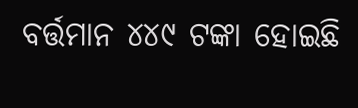ବର୍ତ୍ତମାନ ୪୪୯ ଟଙ୍କା ହୋଇଛି